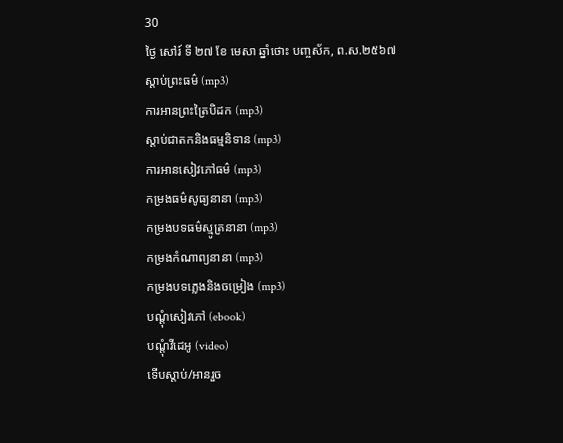30
ថ្ងៃ សៅរ៍ ទី ២៧ ខែ មេសា ឆ្នាំថោះ បញ្ចស័ក, ព.ស.២៥៦៧
ស្តាប់ព្រះធម៌ (mp3)
ការអានព្រះត្រៃបិដក (mp3)
ស្តាប់ជាតកនិងធម្មនិទាន (mp3)
ការអានសៀវភៅធម៌ (mp3)
កម្រងធម៌សូធ្យនានា (mp3)
កម្រងបទធម៌ស្មូត្រនានា (mp3)
កម្រងកំណាព្យនានា (mp3)
កម្រងបទភ្លេងនិងចម្រៀង (mp3)
បណ្តុំសៀវភៅ (ebook)
បណ្តុំវីដេអូ (video)
ទើបស្តាប់/អានរួច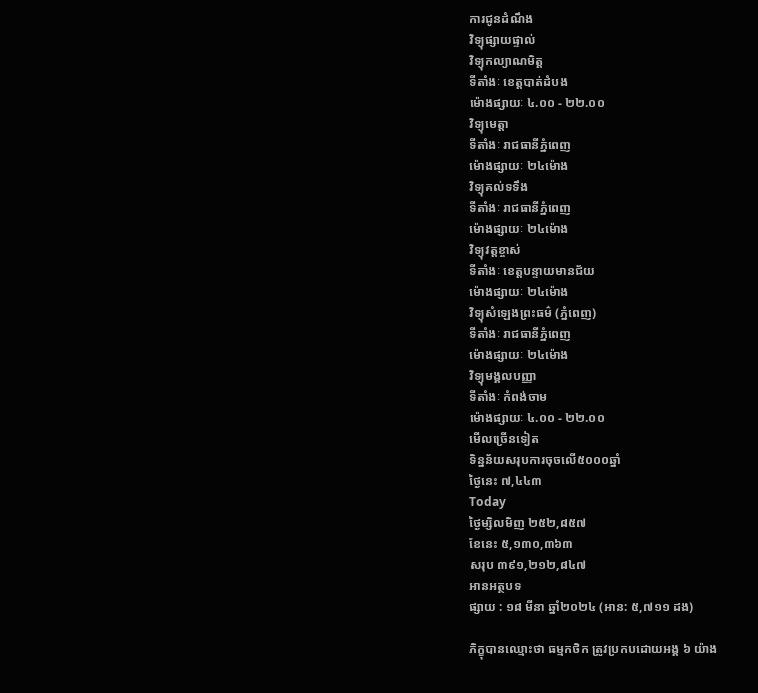ការជូនដំណឹង
វិទ្យុផ្សាយផ្ទាល់
វិទ្យុកល្យាណមិត្ត
ទីតាំងៈ ខេត្តបាត់ដំបង
ម៉ោងផ្សាយៈ ៤.០០ - ២២.០០
វិទ្យុមេត្តា
ទីតាំងៈ រាជធានីភ្នំពេញ
ម៉ោងផ្សាយៈ ២៤ម៉ោង
វិទ្យុគល់ទទឹង
ទីតាំងៈ រាជធានីភ្នំពេញ
ម៉ោងផ្សាយៈ ២៤ម៉ោង
វិទ្យុវត្តខ្ចាស់
ទីតាំងៈ ខេត្តបន្ទាយមានជ័យ
ម៉ោងផ្សាយៈ ២៤ម៉ោង
វិទ្យុសំឡេងព្រះធម៌ (ភ្នំពេញ)
ទីតាំងៈ រាជធានីភ្នំពេញ
ម៉ោងផ្សាយៈ ២៤ម៉ោង
វិទ្យុមង្គលបញ្ញា
ទីតាំងៈ កំពង់ចាម
ម៉ោងផ្សាយៈ ៤.០០ - ២២.០០
មើលច្រើនទៀត
ទិន្នន័យសរុបការចុចលើ៥០០០ឆ្នាំ
ថ្ងៃនេះ ៧,៤៤៣
Today
ថ្ងៃម្សិលមិញ ២៥២,៨៥៧
ខែនេះ ៥,១៣០,៣៦៣
សរុប ៣៩១,២១២,៨៤៧
អានអត្ថបទ
ផ្សាយ : ១៨ មីនា ឆ្នាំ២០២៤ (អាន: ៥,៧១១ ដង)

ភិក្ខុបានឈ្មោះថា ធម្មកថិក ត្រូវប្រកបដោយអង្គ ៦ យ៉ាង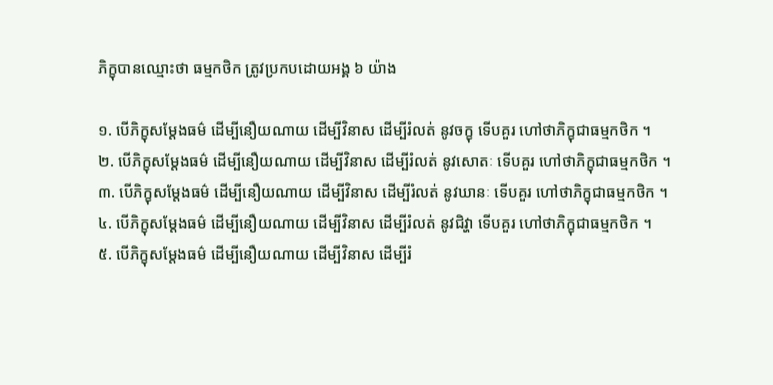ភិក្ខុបានឈ្មោះថា ធម្មកថិក ត្រូវប្រកបដោយអង្គ ៦ យ៉ាង

១. បើភិក្ខុសម្តែងធម៌ ដើម្បីនឿយណាយ ដើម្បីវិនាស ដើម្បីរំលត់ នូវចក្ខុ ទើបគួរ ហៅថាភិក្ខុជាធម្មកថិក ។
២. បើភិក្ខុសម្តែងធម៌ ដើម្បីនឿយណាយ ដើម្បីវិនាស ដើម្បីរំលត់ នូវសោតៈ ទើបគួរ ហៅថាភិក្ខុជាធម្មកថិក ។
៣. បើភិក្ខុសម្តែងធម៌ ដើម្បីនឿយណាយ ដើម្បីវិនាស ដើម្បីរំលត់ នូវឃានៈ ទើបគួរ ហៅថាភិក្ខុជាធម្មកថិក ។
៤. បើភិក្ខុសម្តែងធម៌ ដើម្បីនឿយណាយ ដើម្បីវិនាស ដើម្បីរំលត់ នូវជិវ្ហា ទើបគួរ ហៅថាភិក្ខុជាធម្មកថិក ។
៥. បើភិក្ខុសម្តែងធម៌ ដើម្បីនឿយណាយ ដើម្បីវិនាស ដើម្បីរំ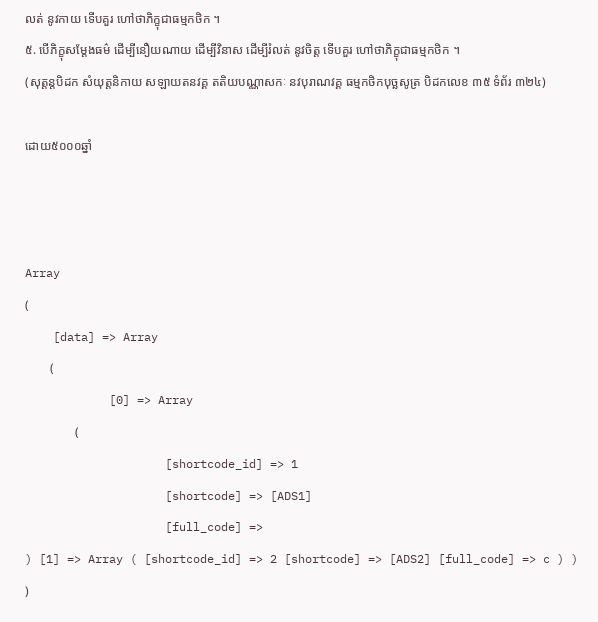លត់ នូវកាយ ទើបគួរ ហៅថាភិក្ខុជាធម្មកថិក ។
៥. បើភិក្ខុសម្តែងធម៌ ដើម្បីនឿយណាយ ដើម្បីវិនាស ដើម្បីរំលត់ នូវចិត្ត ទើបគួរ ហៅថាភិក្ខុជាធម្មកថិក ។
(សុត្តន្តបិដក សំយុត្តនិកាយ សឡាយតនវគ្គ តតិយបណ្ណាសកៈ នវបុរាណវគ្គ ធម្មកថិកបុច្ឆសូត្រ បិដកលេខ ៣៥ ទំព័រ ៣២៤)

ដោយ៥០០០ឆ្នាំ



Array
(
    [data] => Array
        (
            [0] => Array
                (
                    [shortcode_id] => 1
                    [shortcode] => [ADS1]
                    [full_code] =>
) [1] => Array ( [shortcode_id] => 2 [shortcode] => [ADS2] [full_code] => c ) ) )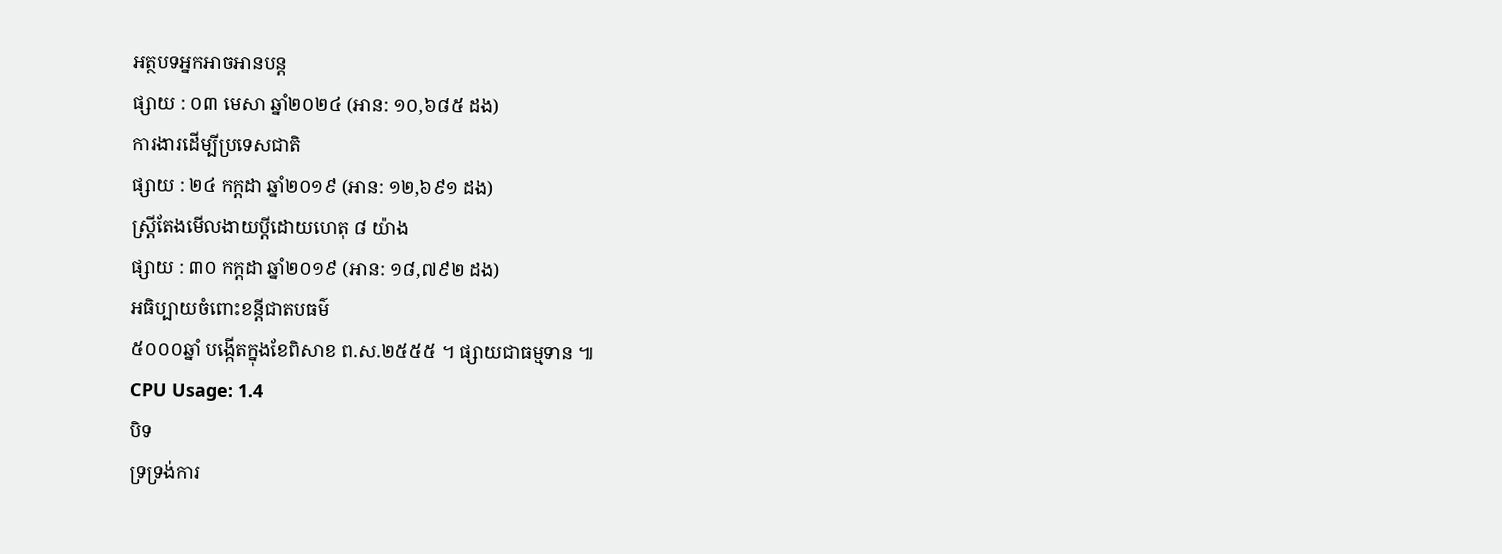អត្ថបទអ្នកអាចអានបន្ត
ផ្សាយ : ០៣ មេសា ឆ្នាំ២០២៤ (អាន: ១០,៦៨៥ ដង)
ការងារដើម្បីប្រទេសជាតិ
ផ្សាយ : ២៤ កក្តដា ឆ្នាំ២០១៩ (អាន: ១២,៦៩១ ដង)
ស្ត្រីតែងមើលងាយប្ដីដោយហេតុ ៨ យ៉ាង
ផ្សាយ : ៣០ កក្តដា ឆ្នាំ២០១៩ (អាន: ១៨,៧៩២ ដង)
អធិប្បាយចំពោះខន្តីជាតបធម៌
៥០០០ឆ្នាំ បង្កើតក្នុងខែពិសាខ ព.ស.២៥៥៥ ។ ផ្សាយជាធម្មទាន ៕
CPU Usage: 1.4
បិទ
ទ្រទ្រង់ការ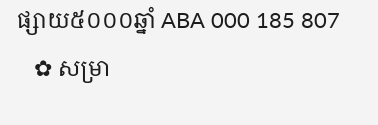ផ្សាយ៥០០០ឆ្នាំ ABA 000 185 807
   ✿ សម្រា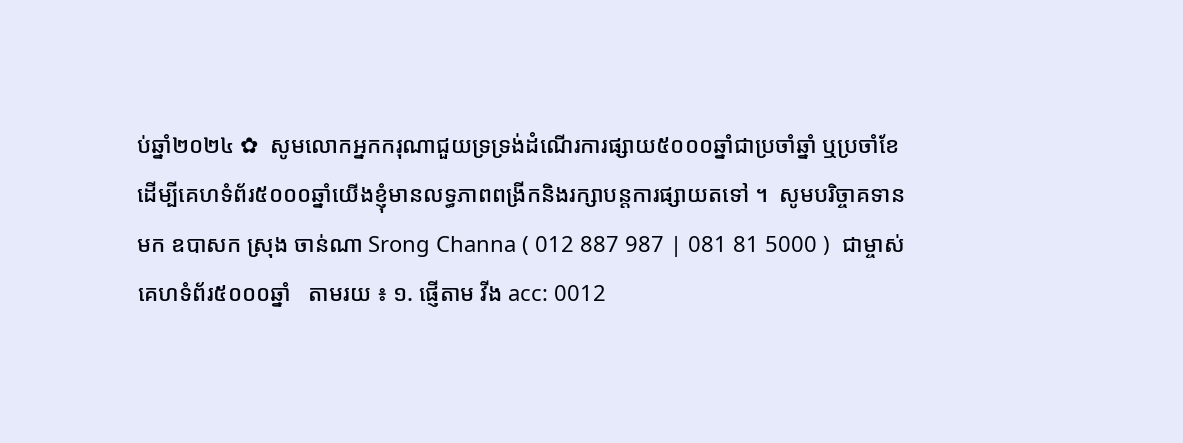ប់ឆ្នាំ២០២៤ ✿  សូមលោកអ្នកករុណាជួយទ្រទ្រង់ដំណើរការផ្សាយ៥០០០ឆ្នាំជាប្រចាំឆ្នាំ ឬប្រចាំខែ  ដើម្បីគេហទំព័រ៥០០០ឆ្នាំយើងខ្ញុំមានលទ្ធភាពពង្រីកនិងរក្សាបន្តការផ្សាយតទៅ ។  សូមបរិច្ចាគទានមក ឧបាសក ស្រុង ចាន់ណា Srong Channa ( 012 887 987 | 081 81 5000 )  ជាម្ចាស់គេហទំព័រ៥០០០ឆ្នាំ   តាមរយ ៖ ១. ផ្ញើតាម វីង acc: 0012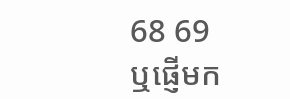68 69  ឬផ្ញើមក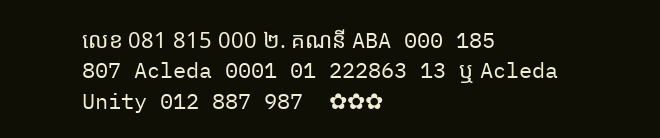លេខ 081 815 000 ២. គណនី ABA 000 185 807 Acleda 0001 01 222863 13 ឬ Acleda Unity 012 887 987  ✿✿✿